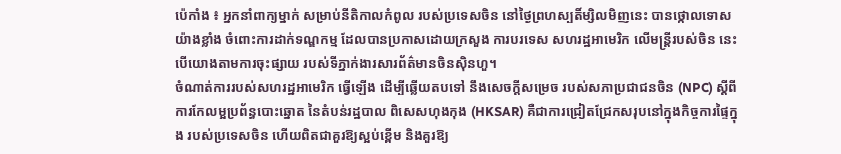ប៉េកាំង ៖ អ្នកនាំពាក្យម្នាក់ សម្រាប់នីតិកាលកំពូល របស់ប្រទេសចិន នៅថ្ងៃព្រហស្បតិ៍ម្សិលមិញនេះ បានថ្កោលទោសយ៉ាងខ្លាំង ចំពោះការដាក់ទណ្ឌកម្ម ដែលបានប្រកាសដោយក្រសួង ការបរទេស សហរដ្ឋអាមេរិក លើមន្ត្រីរបស់ចិន នេះបើយោងតាមការចុះផ្សាយ របស់ទីភ្នាក់ងារសារព័ត៌មានចិនស៊ិនហួ។
ចំណាត់ការរបស់សហរដ្ឋអាមេរិក ធ្វើឡើង ដើម្បីឆ្លើយតបទៅ នឹងសេចក្តីសម្រេច របស់សភាប្រជាជនចិន (NPC) ស្តីពីការកែលម្អប្រព័ន្ធបោះឆ្នោត នៃតំបន់រដ្ឋបាល ពិសេសហុងកុង (HKSAR) គឺជាការជ្រៀតជ្រែកសរុបនៅក្នុងកិច្ចការផ្ទៃក្នុង របស់ប្រទេសចិន ហើយពិតជាគួរឱ្យស្អប់ខ្ពើម និងគួរឱ្យ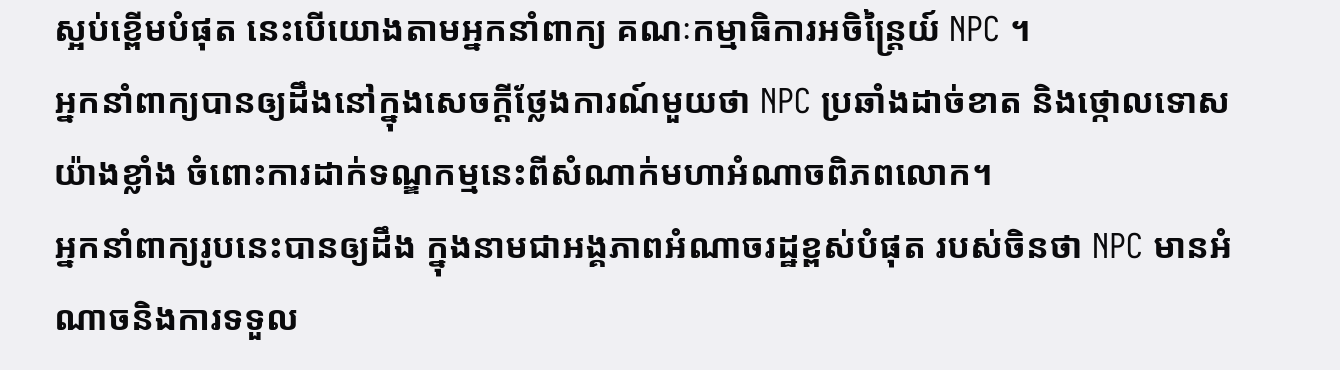ស្អប់ខ្ពើមបំផុត នេះបើយោងតាមអ្នកនាំពាក្យ គណៈកម្មាធិការអចិន្ត្រៃយ៍ NPC ។
អ្នកនាំពាក្យបានឲ្យដឹងនៅក្នុងសេចក្តីថ្លែងការណ៍មួយថា NPC ប្រឆាំងដាច់ខាត និងថ្កោលទោសយ៉ាងខ្លាំង ចំពោះការដាក់ទណ្ឌកម្មនេះពីសំណាក់មហាអំណាចពិភពលោក។
អ្នកនាំពាក្យរូបនេះបានឲ្យដឹង ក្នុងនាមជាអង្គភាពអំណាចរដ្ឋខ្ពស់បំផុត របស់ចិនថា NPC មានអំណាចនិងការទទួល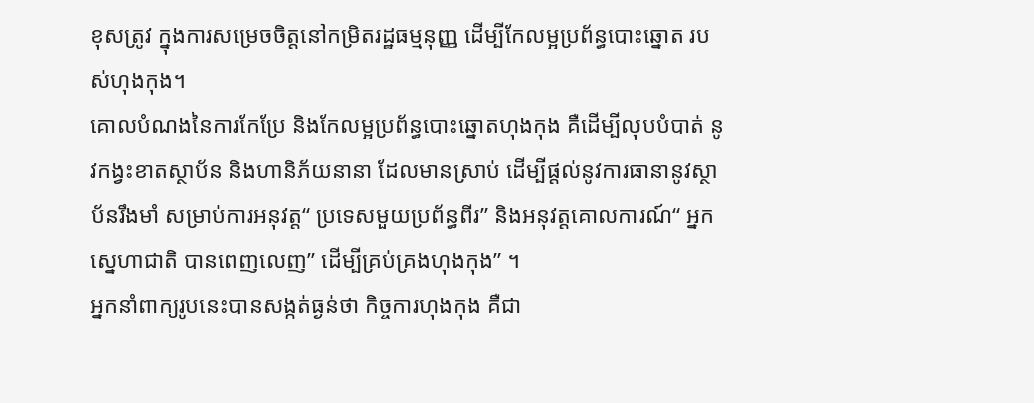ខុសត្រូវ ក្នុងការសម្រេចចិត្តនៅកម្រិតរដ្ឋធម្មនុញ្ញ ដើម្បីកែលម្អប្រព័ន្ធបោះឆ្នោត របស់ហុងកុង។
គោលបំណងនៃការកែប្រែ និងកែលម្អប្រព័ន្ធបោះឆ្នោតហុងកុង គឺដើម្បីលុបបំបាត់ នូវកង្វះខាតស្ថាប័ន និងហានិភ័យនានា ដែលមានស្រាប់ ដើម្បីផ្តល់នូវការធានានូវស្ថាប័នរឹងមាំ សម្រាប់ការអនុវត្ត“ ប្រទេសមួយប្រព័ន្ធពីរ” និងអនុវត្តគោលការណ៍“ អ្នកស្នេហាជាតិ បានពេញលេញ” ដើម្បីគ្រប់គ្រងហុងកុង” ។
អ្នកនាំពាក្យរូបនេះបានសង្កត់ធ្ងន់ថា កិច្ចការហុងកុង គឺជា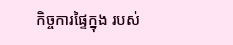កិច្ចការផ្ទៃក្នុង របស់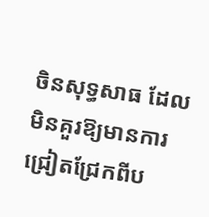ចិនសុទ្ធសាធ ដែលមិនគួរឱ្យមានការ ជ្រៀតជ្រែកពីប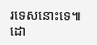រទេសនោះទេ៕
ដោ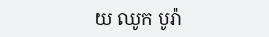យ ឈូក បូរ៉ា